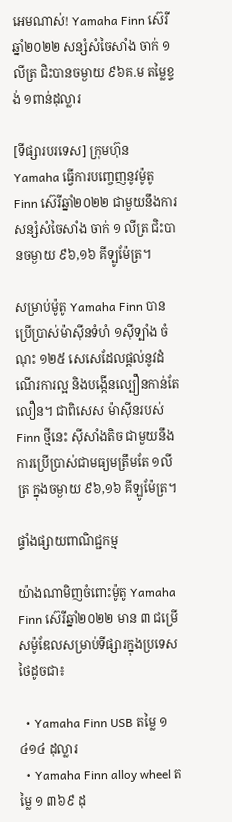អេមណាស់! Yamaha Finn ស៊េរីឆ្នាំ២០២២ សន្សំសំចៃសាំង ចាក់ ១លីត្រ ជិះបានចម្ងាយ ៩៦គ.ម តម្លៃខ្ទង់ ១ពាន់ដុល្លារ

[ទីផ្សារបរទេស] ក្រុមហ៊ុន Yamaha ធ្វើការបញ្ចេញនូវម៉ូតូ Finn ស៊េរីឆ្នាំ២០២២ ជាមួយនឹងការសន្សំសំចៃសាំង ចាក់ ១ លីត្រ ជិះបានចម្ងាយ ៩៦,១៦ គីទ្បូម៉ែត្រ។

សម្រាប់ម៉ូតូ Yamaha Finn បានប្រើប្រាស់ម៉ាស៊ីនទំហំ ១ស៊ីទ្បាំង ចំណុះ ១២៥ សេសេដែលផ្តល់នូវដំណើរការល្អ និងបង្កើនល្បឿនកាន់តែលឿន។ ជាពិសេស ម៉ាស៊ីនរបស់ Finn ថ្មីនេះ ស៊ីសាំងតិច ជាមួយនឹងការប្រើប្រាស់ជាមធ្យមត្រឹមតែ ១លីត្រ ក្នុងចម្ងាយ ៩៦,១៦ គីឡូម៉ែត្រ។

ផ្ទាំងផ្សាយពាណិជ្ជកម្ម

យ៉ាងណាមិញចំពោះម៉ូតូ Yamaha Finn ស៊េរីឆ្នាំ២០២២ មាន ៣ ជម្រើសម៉ូឌែលសម្រាប់ទីផ្សារក្នុងប្រទេសថៃដូចជា៖

  • Yamaha Finn USB តម្លៃ ១ ៤១៤ ដុល្លារ
  • Yamaha Finn alloy wheel តម្លៃ ១ ៣៦៩ ដុ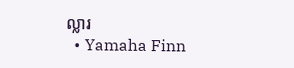ល្លារ
  • Yamaha Finn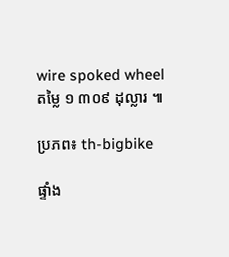wire spoked wheel តម្លៃ ១ ៣០៩ ដុល្លារ ៕

ប្រភព៖ th-bigbike

ផ្ទាំង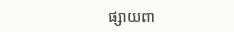ផ្សាយពា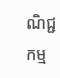ណិជ្ជកម្ម